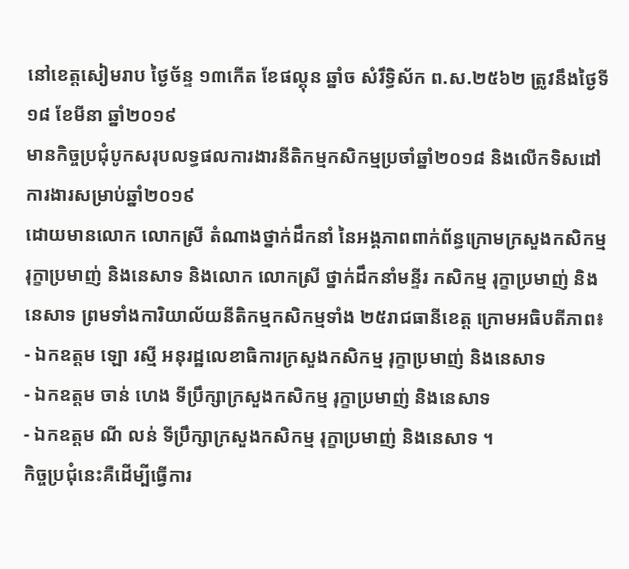នៅខេត្តសៀមរាប ថ្ងៃច័ន្ទ ១៣កើត ខែផល្គុន ឆ្នាំច សំរឹទ្ធិស័ក ព.ស.២៥៦២ ត្រូវនឹងថ្ងៃទី១៨ ខែមីនា ឆ្នាំ២០១៩
មានកិច្ចប្រជុំបូកសរុបលទ្ធផលការងារនីតិកម្មកសិកម្មប្រចាំឆ្នាំ២០១៨ និងលើកទិសដៅការងារសម្រាប់ឆ្នាំ២០១៩
ដោយមានលោក លោកស្រី តំណាងថ្នាក់ដឹកនាំ នៃអង្គភាពពាក់ព័ន្ធក្រោមក្រសួងកសិកម្ម រុក្ខាប្រមាញ់ និងនេសាទ និងលោក លោកស្រី ថ្នាក់ដឹកនាំមន្ទីរ កសិកម្ម រុក្ខាប្រមាញ់ និងនេសាទ ព្រមទាំងការិយាល័យនីតិកម្មកសិកម្មទាំង ២៥រាជធានីខេត្ត ក្រោមអធិបតីភាព៖
- ឯកឧត្តម ឡោ រស្មី អនុរដ្ឋលេខាធិការក្រសួងកសិកម្ម រុក្ខាប្រមាញ់ និងនេសាទ
- ឯកឧត្តម ចាន់ ហេង ទីប្រឹក្សាក្រសួងកសិកម្ម រុក្ខាប្រមាញ់ និងនេសាទ
- ឯកឧត្តម ណី លន់ ទីប្រឹក្សាក្រសួងកសិកម្ម រុក្ខាប្រមាញ់ និងនេសាទ ។
កិច្ចប្រជុំនេះគឺដើម្បីធ្វើការ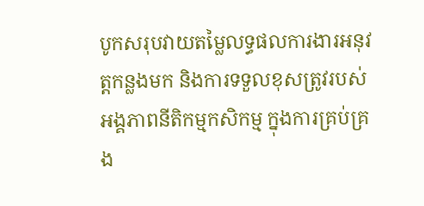បូកសរុបវាយតម្លៃលទ្ធផលការងារអនុវត្តកន្លងមក និងការទទួលខុសត្រូវរបស់អង្គភាពនីតិកម្មកសិកម្ម ក្នុងការគ្រប់គ្រង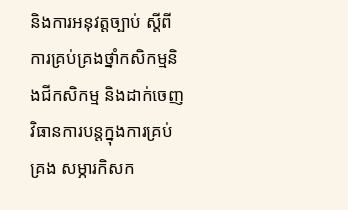និងការអនុវត្តច្បាប់ ស្តីពីការគ្រប់គ្រងថ្នាំកសិកម្មនិងជីកសិកម្ម និងដាក់ចេញវិធានការបន្តក្នុងការគ្រប់គ្រង សម្ភារកិសក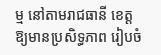ម្ម នៅតាមរាជធានី ខេត្ត ឱ្យមានប្រសិទ្ធភាព រៀបចំ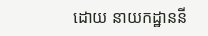ដោយ នាយកដ្ឋាននី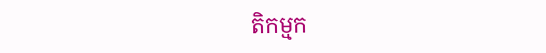តិកម្មក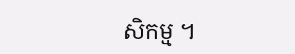សិកម្ម ។